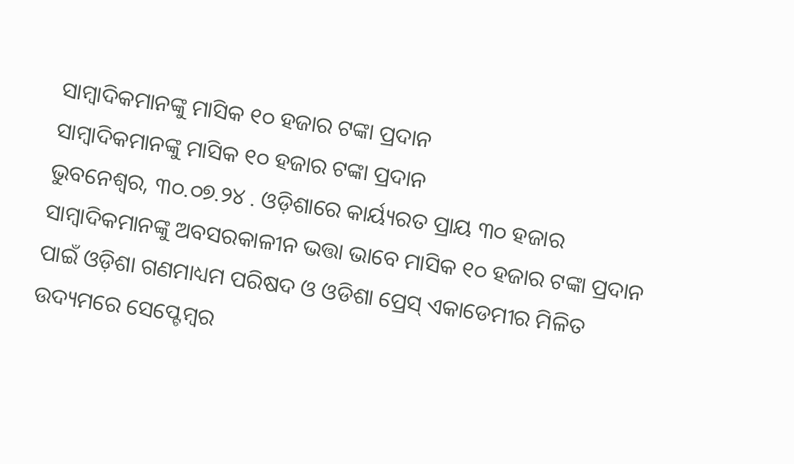ସାମ୍ବାଦିକମାନଙ୍କୁ ମାସିକ ୧୦ ହଜାର ଟଙ୍କା ପ୍ରଦାନ
ସାମ୍ବାଦିକମାନଙ୍କୁ ମାସିକ ୧୦ ହଜାର ଟଙ୍କା ପ୍ରଦାନ
ଭୁବନେଶ୍ୱର, ୩୦.୦୭.୨୪ . ଓଡ଼ିଶାରେ କାର୍ୟ୍ୟରତ ପ୍ରାୟ ୩୦ ହଜାର ସାମ୍ବାଦିକମାନଙ୍କୁ ଅବସରକାଳୀନ ଭତ୍ତା ଭାବେ ମାସିକ ୧୦ ହଜାର ଟଙ୍କା ପ୍ରଦାନ ପାଇଁ ଓଡ଼ିଶା ଗଣମାଧ୍ୟମ ପରିଷଦ ଓ ଓଡିଶା ପ୍ରେସ୍ ଏକାଡେମୀର ମିଳିତ ଉଦ୍ୟମରେ ସେପ୍ଟେମ୍ବର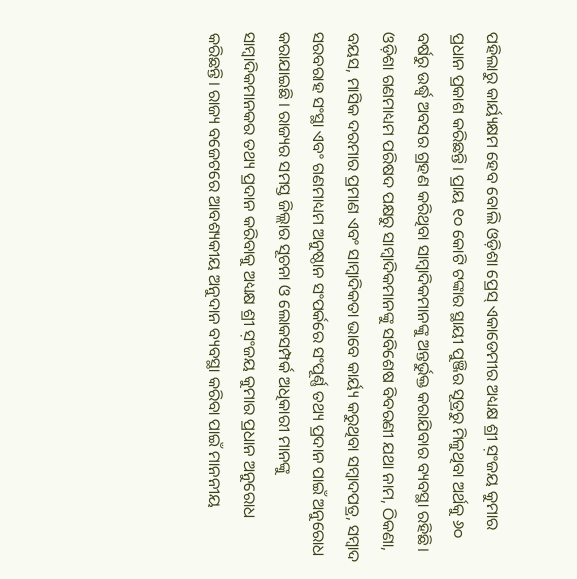ପହିଲାରୁ କାର୍ୟ୍ୟକ୍ଷମ ହେବ ବୋଲି ଓଡ଼ିଶା ପ୍ରେସ୍ ଏକାଡେମୀର ଅଧ୍ୟକ୍ଷ ଶ୍ରୀ ସ଼ଂଜୟ କୁମାର ପ୍ରଧାନ ପ୍ରକାଶ କରିଛନ୍ତି। ପ୍ରାୟ ୧୦ କୋଟି ଟଙ୍କାର ସ୍ଥାୟୀ ପୁଞ୍ଜିର ସୂତ୍ରରୁ ମିଳୁଥିବା ଅର୍ଥକୁ ୬୦ ବର୍ଷରୁ ଉର୍ଦ୍ଧ୍ଵ ଅବସର ଗ୍ରହଣ କରିଥିବା ସାମ୍ବାଦିକମାନଙ୍କୁ ଅନ୍ତର୍ଭୁକ୍ତ କରାଯିବାର ବ୍ୟବସ୍ଥା ରହିଛି। ଓଡ଼ିଶା ଗଣମାଧ୍ୟମ ପରିଷଦ ପକ୍ଷରୁ ସାମ୍ବାଦିକମାନଙ୍କୁ ସବିଶେଷ ବିବରଣୀ ଯଥା ନାମ, ଠିକଣା, ବୟସ, ମାସିକ ଦରମାର ପ୍ରମାଣ ଏବଂ ସାମ୍ବାଦିକତା ଭାବେ କାର୍ୟ୍ୟ କରୁଥିବା ସମ୍ବାଦପତ୍ର, ସମ୍ବାଦ ସରବରାହ ସଂସ୍ଥା ଏବଂ ଗଣମାଧ୍ୟମ ଅନୁଷ୍ଠାନ ସଂପର୍କରେ ସଂପୂର୍ଣ୍ଣ ତଥ୍ୟ ପ୍ରଦାନ ପାଇଁ ଅନୁରୋଧ କରାଯାଇଛି । ରାଜ୍ୟର ସମସ୍ତ ଜିଲ୍ଲାର ସୂଚନା ଓ ଲୋକସମ୍ପର୍କ ଅଧିକାରୀ ମାନଙ୍କୁ ସାମ୍ବାଦିକମାନକର ତଥ୍ୟ ପ୍ରଦାନ କରିବାକୁ ଅଧ୍ୟକ୍ଷ ଶ୍ରୀ ସ଼ଂଜୟ କୁମାର ପ୍ରଧାନ ଅନୁରୋଧ କରିଛନ୍ତି। ରାଜ୍ୟ ବଜେଟରେ ଆବଶ୍ୟକୀୟ ଅନୁଦାନ ବ୍ୟବସ୍ଥା କରିବା ପାଇଁ ମାନନୀୟ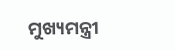ମୁଖ୍ୟମନ୍ତ୍ରୀ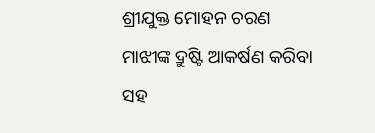ଶ୍ରୀଯୁକ୍ତ ମୋହନ ଚରଣ ମାଝୀଙ୍କ ଦ୍ରୁଷ୍ଟି ଆକର୍ଷଣ କରିବା ସହ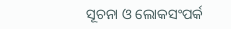ସୂଚନା ଓ ଲୋକସଂପର୍କ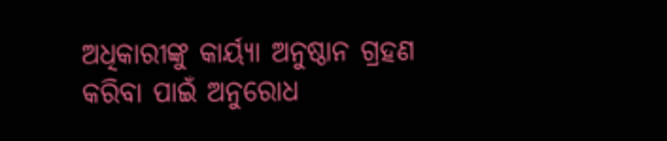ଅଧିକାରୀଙ୍କୁ କାର୍ୟ୍ୟା ଅନୁଷ୍ଠାନ ଗ୍ରହଣ କରିବା ପାଇଁ ଅନୁରୋଧ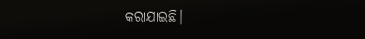କରାଯାଇଛି।